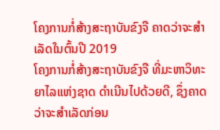ໂຄງການກໍ່ສ້າງສະຖາບັນຂົງຈື ຄາດວ່າຈະສໍາເລັດໃນຕົ້ນປີ 2019
ໂຄງການກໍ່ສ້າງສະຖາບັນຂົງຈື ທີ່ມະຫາວິທະຍາໄລແຫ່ງຊາດ ດຳເນີນໄປດ້ວຍດີ, ຊຶ່ງຄາດວ່າຈະສໍາເລັດກ່ອນ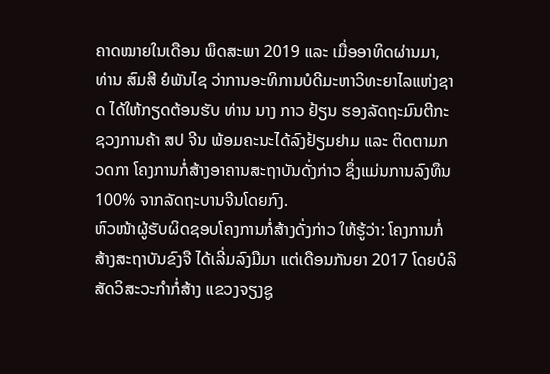ຄາດໝາຍໃນເດືອນ ພຶດສະພາ 2019 ແລະ ເມື່ອອາທິດຜ່ານມາ, ທ່ານ ສົມສີ ຍໍພັນໄຊ ວ່າການອະທິການບໍດີມະຫາວິທະຍາໄລແຫ່ງຊາດ ໄດ້ໃຫ້ກຽດຕ້ອນຮັບ ທ່ານ ນາງ ກາວ ຢ້ຽນ ຮອງລັດຖະມົນຕີກະຊວງການຄ້າ ສປ ຈີນ ພ້ອມຄະນະໄດ້ລົງຢ້ຽມຢາມ ແລະ ຕິດຕາມກວດກາ ໂຄງການກໍ່ສ້າງອາຄານສະຖາບັນດັ່ງກ່າວ ຊຶ່ງແມ່ນການລົງທຶນ 100% ຈາກລັດຖະບານຈີນໂດຍກົງ.
ຫົວໜ້າຜູ້ຮັບຜິດຊອບໂຄງການກໍ່ສ້າງດັ່ງກ່າວ ໃຫ້ຮູ້ວ່າ: ໂຄງການກໍ່ສ້າງສະຖາບັນຂົງຈື ໄດ້ເລີ່ມລົງມືມາ ແຕ່ເດືອນກັນຍາ 2017 ໂດຍບໍລິສັດວິສະວະກໍາກໍ່ສ້າງ ແຂວງຈຽງຊູ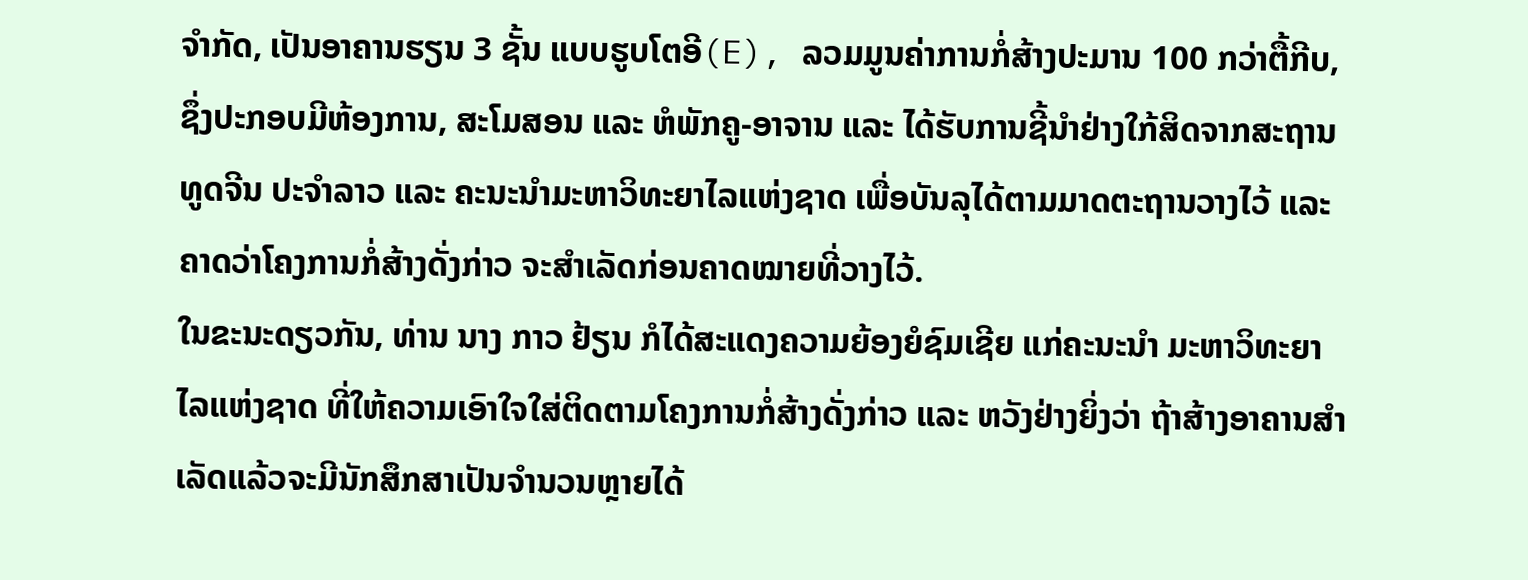ຈໍາກັດ, ເປັນອາຄານຮຽນ 3 ຊັ້ນ ແບບຮູບໂຕອີ(E), ລວມມູນຄ່າການກໍ່ສ້າງປະມານ 100 ກວ່າຕື້ກີບ, ຊຶ່ງປະກອບມີຫ້ອງການ, ສະໂມສອນ ແລະ ຫໍພັກຄູ-ອາຈານ ແລະ ໄດ້ຮັບການຊີ້ນໍາຢ່າງໃກ້ສິດຈາກສະຖານທູດຈີນ ປະຈຳລາວ ແລະ ຄະນະນຳມະຫາວິທະຍາໄລແຫ່ງຊາດ ເພື່ອບັນລຸໄດ້ຕາມມາດຕະຖານວາງໄວ້ ແລະ ຄາດວ່າໂຄງການກໍ່ສ້າງດັ່ງກ່າວ ຈະສຳເລັດກ່ອນຄາດໝາຍທີ່ວາງໄວ້.
ໃນຂະນະດຽວກັນ, ທ່ານ ນາງ ກາວ ຢ້ຽນ ກໍໄດ້ສະແດງຄວາມຍ້ອງຍໍຊົມເຊີຍ ແກ່ຄະນະນຳ ມະຫາວິທະຍາໄລແຫ່ງຊາດ ທີ່ໃຫ້ຄວາມເອົາໃຈໃສ່ຕິດຕາມໂຄງການກໍ່ສ້າງດັ່ງກ່າວ ແລະ ຫວັງຢ່າງຍິ່ງວ່າ ຖ້າສ້າງອາຄານສຳເລັດແລ້ວຈະມີນັກສຶກສາເປັນຈຳນວນຫຼາຍໄດ້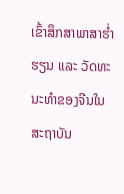ເຂົ້າສຶກສາພາສາຮໍ່າຮຽນ ແລະ ວັດທະນະທຳຂອງຈີນໃນສະຖາບັນ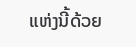ແຫ່ງນີ້ດ້ວຍ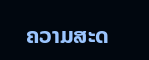ຄວາມສະດ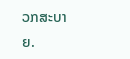ວກສະບາຍ.